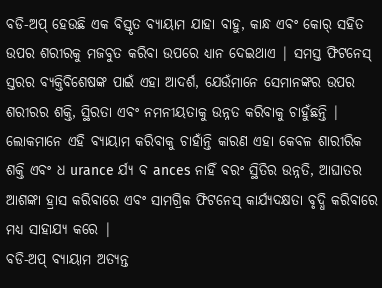ବଡି-ଅପ୍ ହେଉଛି ଏକ ବିସ୍ତୃତ ବ୍ୟାୟାମ ଯାହା ବାହୁ, କାନ୍ଧ ଏବଂ କୋର୍ ସହିତ ଉପର ଶରୀରକୁ ମଜବୁତ କରିବା ଉପରେ ଧ୍ୟାନ ଦେଇଥାଏ | ସମସ୍ତ ଫିଟନେସ୍ ସ୍ତରର ବ୍ୟକ୍ତିବିଶେଷଙ୍କ ପାଇଁ ଏହା ଆଦର୍ଶ, ଯେଉଁମାନେ ସେମାନଙ୍କର ଉପର ଶରୀରର ଶକ୍ତି, ସ୍ଥିରତା ଏବଂ ନମନୀୟତାକୁ ଉନ୍ନତ କରିବାକୁ ଚାହୁଁଛନ୍ତି | ଲୋକମାନେ ଏହି ବ୍ୟାୟାମ କରିବାକୁ ଚାହାଁନ୍ତି କାରଣ ଏହା କେବଳ ଶାରୀରିକ ଶକ୍ତି ଏବଂ ଧ urance ର୍ଯ୍ୟ ବ ances ନାହିଁ ବରଂ ସ୍ଥିତିର ଉନ୍ନତି, ଆଘାତର ଆଶଙ୍କା ହ୍ରାସ କରିବାରେ ଏବଂ ସାମଗ୍ରିକ ଫିଟନେସ୍ କାର୍ଯ୍ୟଦକ୍ଷତା ବୃଦ୍ଧି କରିବାରେ ମଧ୍ୟ ସାହାଯ୍ୟ କରେ |
ବଡି-ଅପ୍ ବ୍ୟାୟାମ ଅତ୍ୟନ୍ତ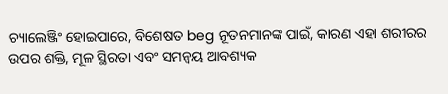ଚ୍ୟାଲେଞ୍ଜିଂ ହୋଇପାରେ, ବିଶେଷତ beg ନୂତନମାନଙ୍କ ପାଇଁ, କାରଣ ଏହା ଶରୀରର ଉପର ଶକ୍ତି, ମୂଳ ସ୍ଥିରତା ଏବଂ ସମନ୍ୱୟ ଆବଶ୍ୟକ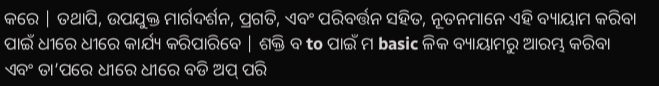କରେ | ତଥାପି, ଉପଯୁକ୍ତ ମାର୍ଗଦର୍ଶନ, ପ୍ରଗତି, ଏବଂ ପରିବର୍ତ୍ତନ ସହିତ, ନୂତନମାନେ ଏହି ବ୍ୟାୟାମ କରିବା ପାଇଁ ଧୀରେ ଧୀରେ କାର୍ଯ୍ୟ କରିପାରିବେ | ଶକ୍ତି ବ to ପାଇଁ ମ basic ଳିକ ବ୍ୟାୟାମରୁ ଆରମ୍ଭ କରିବା ଏବଂ ତା’ପରେ ଧୀରେ ଧୀରେ ବଡି ଅପ୍ ପରି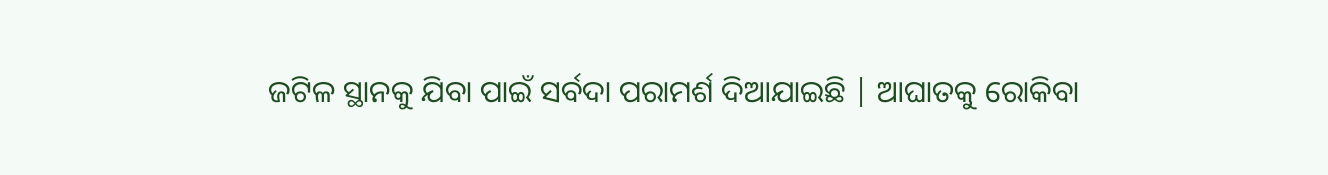ଜଟିଳ ସ୍ଥାନକୁ ଯିବା ପାଇଁ ସର୍ବଦା ପରାମର୍ଶ ଦିଆଯାଇଛି | ଆଘାତକୁ ରୋକିବା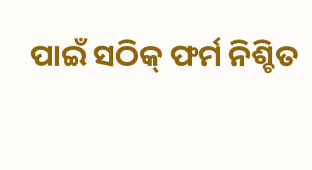ପାଇଁ ସଠିକ୍ ଫର୍ମ ନିଶ୍ଚିତ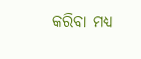କରିବା ମଧ୍ୟ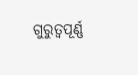ଗୁରୁତ୍ୱପୂର୍ଣ୍ଣ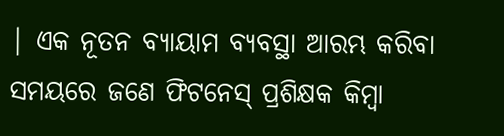| ଏକ ନୂତନ ବ୍ୟାୟାମ ବ୍ୟବସ୍ଥା ଆରମ୍ଭ କରିବା ସମୟରେ ଜଣେ ଫିଟନେସ୍ ପ୍ରଶିକ୍ଷକ କିମ୍ବା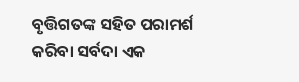ବୃତ୍ତିଗତଙ୍କ ସହିତ ପରାମର୍ଶ କରିବା ସର୍ବଦା ଏକ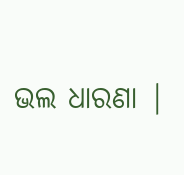ଭଲ ଧାରଣା |